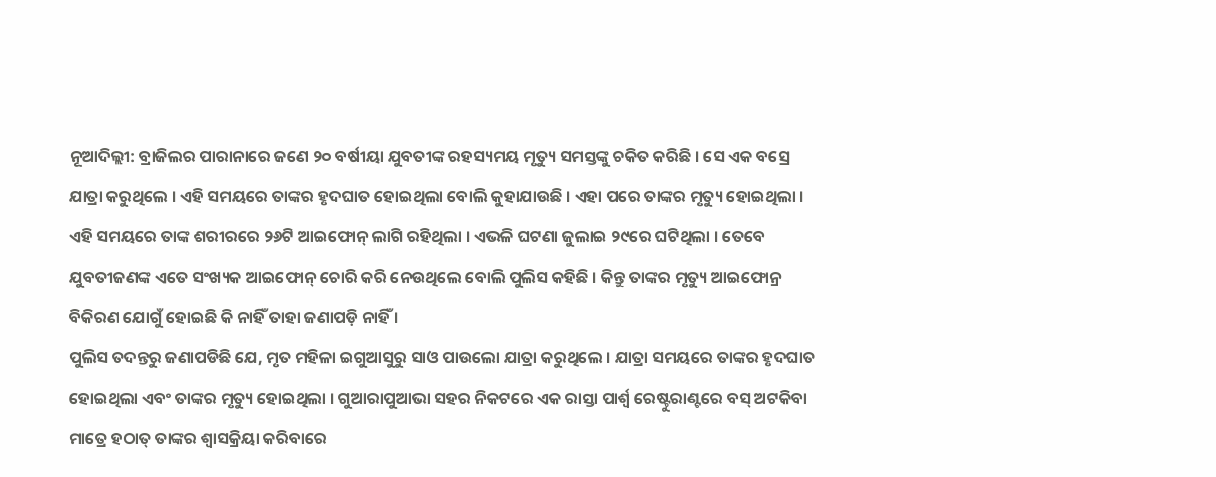ନୂଆଦିଲ୍ଲୀ: ବ୍ରାଜିଲର ପାରାନାରେ ଜଣେ ୨୦ ବର୍ଷୀୟା ଯୁବତୀଙ୍କ ରହସ୍ୟମୟ ମୃତ୍ୟୁ ସମସ୍ତଙ୍କୁ ଚକିତ କରିଛି । ସେ ଏକ ବସ୍ରେ ଯାତ୍ରା କରୁଥିଲେ । ଏହି ସମୟରେ ତାଙ୍କର ହୃଦଘାତ ହୋଇଥିଲା ବୋଲି କୁହାଯାଉଛି । ଏହା ପରେ ତାଙ୍କର ମୃତ୍ୟୁ ହୋଇଥିଲା । ଏହି ସମୟରେ ତାଙ୍କ ଶରୀରରେ ୨୬ଟି ଆଇଫୋନ୍ ଲାଗି ରହିଥିଲା । ଏଭଳି ଘଟଣା ଜୁଲାଇ ୨୯ରେ ଘଟିଥିଲା । ତେବେ ଯୁବତୀଜଣଙ୍କ ଏତେ ସଂଖ୍ୟକ ଆଇଫୋନ୍ ଚୋରି କରି ନେଉଥିଲେ ବୋଲି ପୁଲିସ କହିଛି । କିନ୍ତୁ ତାଙ୍କର ମୃତ୍ୟୁ ଆଇଫୋନ୍ର ବିକିରଣ ଯୋଗୁଁ ହୋଇଛି କି ନାହିଁ ତାହା ଜଣାପଡ଼ି ନାହିଁ ।
ପୁଲିସ ତଦନ୍ତରୁ ଜଣାପଡିଛି ଯେ, ମୃତ ମହିଳା ଇଗୁଆସୁରୁ ସାଓ ପାଉଲୋ ଯାତ୍ରା କରୁଥିଲେ । ଯାତ୍ରା ସମୟରେ ତାଙ୍କର ହୃଦଘାତ ହୋଇଥିଲା ଏବଂ ତାଙ୍କର ମୃତ୍ୟୁ ହୋଇଥିଲା । ଗୁଆରାପୁଆଭା ସହର ନିକଟରେ ଏକ ରାସ୍ତା ପାର୍ଶ୍ୱ ରେଷ୍ଟୁରାଣ୍ଟରେ ବସ୍ ଅଟକିବା ମାତ୍ରେ ହଠାତ୍ ତାଙ୍କର ଶ୍ବାସକ୍ରିୟା କରିବାରେ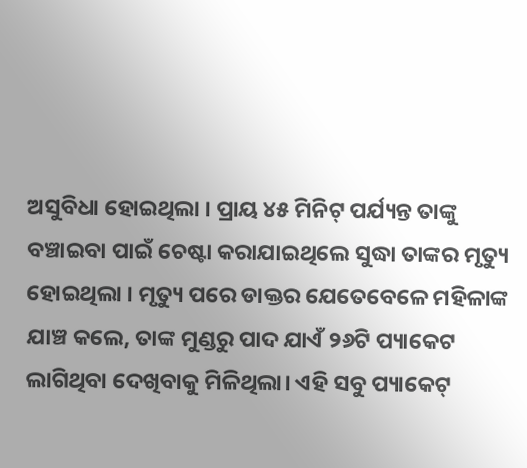ଅସୁବିଧା ହୋଇଥିଲା । ପ୍ରାୟ ୪୫ ମିନିଟ୍ ପର୍ଯ୍ୟନ୍ତ ତାଙ୍କୁ ବଞ୍ଚାଇବା ପାଇଁ ଚେଷ୍ଟା କରାଯାଇଥିଲେ ସୁଦ୍ଧା ତାଙ୍କର ମୃତ୍ୟୁ ହୋଇଥିଲା । ମୃତ୍ୟୁ ପରେ ଡାକ୍ତର ଯେତେବେଳେ ମହିଳାଙ୍କ ଯାଞ୍ଚ କଲେ, ତାଙ୍କ ମୁଣ୍ଡରୁ ପାଦ ଯାଏଁ ୨୬ଟି ପ୍ୟାକେଟ ଲାଗିଥିବା ଦେଖିବାକୁ ମିଳିଥିଲା। ଏହି ସବୁ ପ୍ୟାକେଟ୍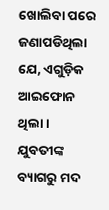ଖୋଲିବା ପରେ ଜଣାପଡିଥିଲା ଯେ, ଏଗୁଡ଼ିକ ଆଇଫୋନ ଥିଲା ।
ଯୁବତୀଙ୍କ ବ୍ୟାଗରୁ ମଦ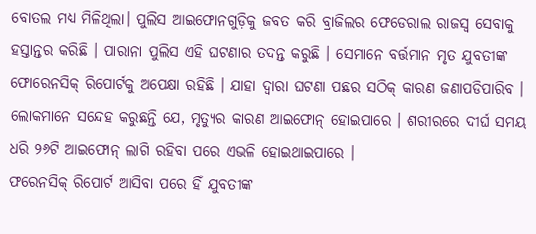ବୋତଲ ମଧ୍ୟ ମିଳିଥିଲା। ପୁଲିସ ଆଇଫୋନଗୁଡ଼ିକୁ ଜବତ କରି ବ୍ରାଜିଲର ଫେଡେରାଲ ରାଜସ୍ୱ ସେବାକୁ ହସ୍ତାନ୍ତର କରିଛି । ପାରାନା ପୁଲିସ ଏହି ଘଟଣାର ତଦନ୍ତ କରୁଛି । ସେମାନେ ବର୍ତ୍ତମାନ ମୃତ ଯୁବତୀଙ୍କ ଫୋରେନସିକ୍ ରିପୋର୍ଟକୁ ଅପେକ୍ଷା ରହିଛି । ଯାହା ଦ୍ଵାରା ଘଟଣା ପଛର ସଠିକ୍ କାରଣ ଜଣାପଡିପାରିବ । ଲୋକମାନେ ସନ୍ଦେହ କରୁଛନ୍ତି ଯେ, ମୃତ୍ୟୁର କାରଣ ଆଇଫୋନ୍ ହୋଇପାରେ । ଶରୀରରେ ଦୀର୍ଘ ସମୟ ଧରି ୨୬ଟି ଆଇଫୋନ୍ ଲାଗି ରହିବା ପରେ ଏଭଳି ହୋଇଥାଇପାରେ ।
ଫରେନସିକ୍ ରିପୋର୍ଟ ଆସିବା ପରେ ହିଁ ଯୁବତୀଙ୍କ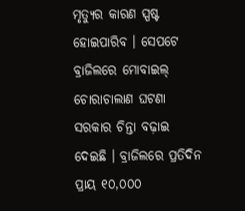ମୃତ୍ୟୁର କାରଣ ସ୍ପଷ୍ଟ ହୋଇପାରିବ । ସେପଟେ ବ୍ରାଜିଲରେ ମୋବାଇଲ୍ ଚୋରାଚାଲାଣ ଘଟଣା ସରକାର ଚିନ୍ତା ବଢ଼ାଇ ଦେଇଛି । ବ୍ରାଜିଲରେ ପ୍ରତିଦିନ ପ୍ରାୟ ୧୦,୦୦୦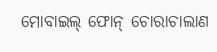ମୋବାଇଲ୍ ଫୋନ୍ ଚୋରାଚାଲାଣ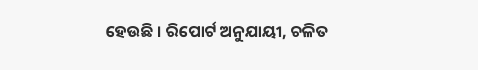ହେଉଛି । ରିପୋର୍ଟ ଅନୁଯାୟୀ, ଚଳିତ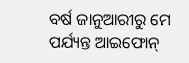ବର୍ଷ ଜାନୁଆରୀରୁ ମେ ପର୍ଯ୍ୟନ୍ତ ଆଇଫୋନ୍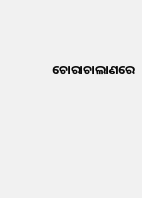ଚୋରାଚାଲାଣରେ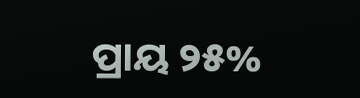ପ୍ରାୟ ୨୫%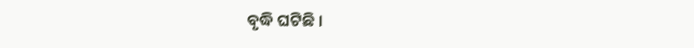ବୃଦ୍ଧି ଘଟିଛି ।